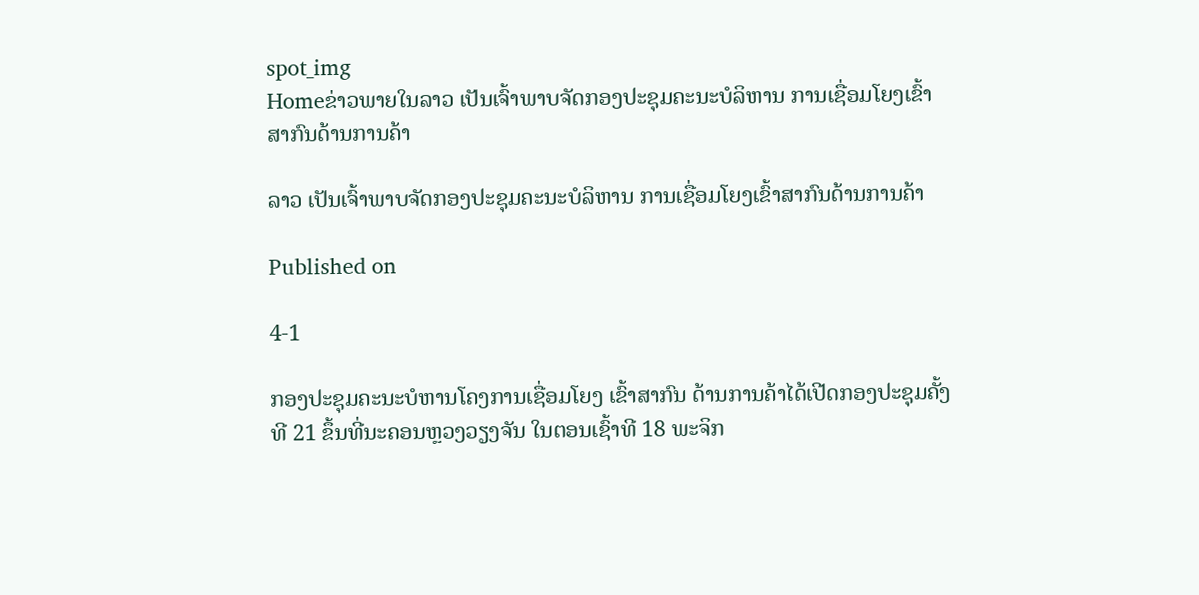spot_img
Homeຂ່າວພາຍໃນລາວ ເປັນເຈົ້າພາບຈັດກອງປະຊຸມຄະນະບໍລິຫານ ການເຊື່ອມໂຍງເຂົ້າສາກົນດ້ານການຄ້າ

ລາວ ເປັນເຈົ້າພາບຈັດກອງປະຊຸມຄະນະບໍລິຫານ ການເຊື່ອມໂຍງເຂົ້າສາກົນດ້ານການຄ້າ

Published on

4-1

ກອງປະຊຸມຄະນະບໍຫານໂຄງການເຊື່ອມໂຍງ ເຂົ້າສາກົນ ດ້ານການຄ້າໄດ້ເປີດກອງປະຊຸມຄັ້ງທີ 21 ຂຶ້ນທີ່ນະຄອນຫຼວງວຽງຈັນ ໃນຕອນເຊົ້າທີ 18 ພະຈິກ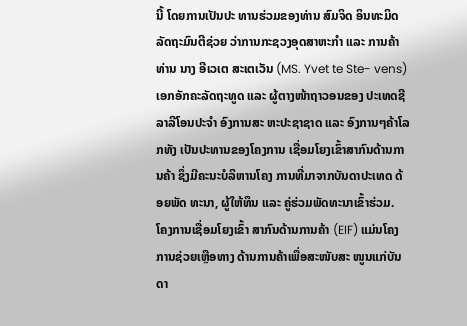ນີ້ ໂດຍການເປັນປະ ທານຮ່ວມຂອງທ່ານ ສົມຈິດ ອິນທະມິດ ລັດຖະມົນຕີຊ່ວຍ ວ່າການກະຊວງອຸດສາຫະກຳ ແລະ ການຄ້າ ທ່ານ ນາງ ອີເວເຕ ສະເຕເວັນ (MS. Yvet te Ste- vens) ເອກອັກຄະລັດຖະທູດ ແລະ ຜູ້ຕາງໜ້າຖາວອນຂອງ ປະເທດຊີລາລີໂອນປະຈຳ ອົງການສະ ຫະປະຊາຊາດ ແລະ ອົງການໆຄ້າໂລກທັງ ເປັນປະທານຂອງໂຄງການ ເຊື່ອມໂຍງເຂົ້າສາກົນດ້ານການຄ້າ ຊຶ່ງມີຄະນະບໍລິຫານໂຄງ ການທີ່ມາຈາກບັນດາປະເທດ ດ້ອຍພັດ ທະນາ, ຜູ້ໃຫ້ທຶນ ແລະ ຄູ່ຮ່ວມພັດທະນາເຂົ້າຮ່ວມ.
ໂຄງການເຊື່ອມໂຍງເຂົ້າ ສາກົນດ້ານການຄ້າ (EIF) ແມ່ນໂຄງການຊ່ວຍເຫຼືອທາງ ດ້ານການຄ້າເພື່ອສະໜັບສະ ໜູນແກ່ບັນດາ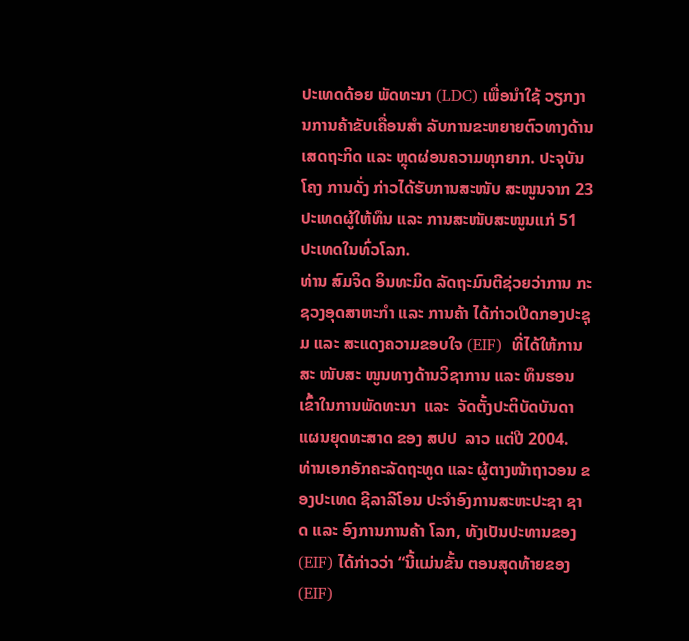ປະເທດດ້ອຍ ພັດທະນາ (LDC) ເພື່ອນຳໃຊ້ ວຽກງານການຄ້າຂັບເຄື່ອນສຳ ລັບການຂະຫຍາຍຕົວທາງດ້ານເສດຖະກິດ ແລະ ຫຼຸດຜ່ອນຄວາມທຸກຍາກ. ປະຈຸບັນໂຄງ ການດັ່ງ ກ່າວໄດ້ຮັບການສະໜັບ ສະໜູນຈາກ 23 ປະເທດຜູ້ໃຫ້ທຶນ ແລະ ການສະໜັບສະໜູນແກ່ 51 ປະເທດໃນທົ່ວໂລກ.
ທ່ານ ສົມຈິດ ອິນທະມິດ ລັດຖະມົນຕີຊ່ວຍວ່າການ ກະຊວງອຸດສາຫະກຳ ແລະ ການຄ້າ ໄດ້ກ່າວເປີດກອງປະຊຸມ ແລະ ສະແດງຄວາມຂອບໃຈ (EIF)  ທີ່ໄດ້ໃຫ້ການ ສະ ໜັບສະ ໜູນທາງດ້ານວິຊາການ ແລະ ທຶນຮອນເຂົ້າໃນການພັດທະນາ  ແລະ  ຈັດຕັ້ງປະຕິບັດບັນດາ ແຜນຍຸດທະສາດ ຂອງ ສປປ  ລາວ ແຕ່ປີ 2004.
ທ່ານເອກອັກຄະລັດຖະທູດ ແລະ ຜູ້ຕາງໜ້າຖາວອນ ຂອງປະເທດ ຊີລາລີໂອນ ປະຈຳອົງການສະຫະປະຊາ ຊາດ ແລະ ອົງການການຄ້າ ໂລກ, ທັງເປັນປະທານຂອງ (EIF) ໄດ້ກ່າວວ່າ “ນີ້ແມ່ນຂັ້ນ ຕອນສຸດທ້າຍຂອງ (EIF)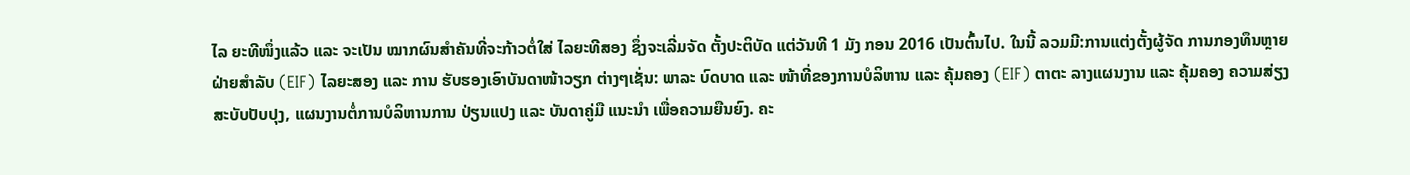ໄລ ຍະທີໜຶ່ງແລ້ວ ແລະ ຈະເປັນ ໝາກຜົນສຳຄັນທີ່ຈະກ້າວຕໍ່ໃສ່ ໄລຍະທີສອງ ຊຶ່ງຈະເລີ່ມຈັດ ຕັ້ງປະຕິບັດ ແຕ່ວັນທີ 1 ມັງ ກອນ 2016 ເປັນຕົ້ນໄປ. ໃນນີ້ ລວມມີ:ການແຕ່ງຕັ້ງຜູ້ຈັດ ການກອງທຶນຫຼາຍຝ່າຍສຳລັບ (EIF) ໄລຍະສອງ ແລະ ການ ຮັບຮອງເອົາບັນດາໜ້າວຽກ ຕ່າງໆເຊັ່ນ: ພາລະ ບົດບາດ ແລະ ໜ້າທີ່ຂອງການບໍລິຫານ ແລະ ຄຸ້ມຄອງ (EIF) ຕາຕະ ລາງແຜນງານ ແລະ ຄຸ້ມຄອງ ຄວາມສ່ຽງສະບັບປັບປຸງ, ແຜນງານຕໍ່ການບໍລິຫານການ ປ່ຽນແປງ ແລະ ບັນດາຄູ່ມື ແນະນຳ ເພື່ອຄວາມຍືນຍົງ. ຄະ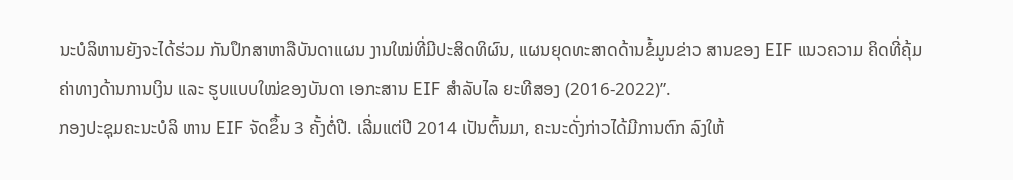ນະບໍລິຫານຍັງຈະໄດ້ຮ່ວມ ກັນປຶກສາຫາລືບັນດາແຜນ ງານໃໝ່ທີ່ມີປະສິດທິຜົນ, ແຜນຍຸດທະສາດດ້ານຂໍ້ມູນຂ່າວ ສານຂອງ EIF ແນວຄວາມ ຄິດທີ່ຄຸ້ມຄ່າທາງດ້ານການເງິນ ແລະ ຮູບແບບໃໝ່ຂອງບັນດາ ເອກະສານ EIF ສຳລັບໄລ ຍະທີສອງ (2016-2022)”.
ກອງປະຊຸມຄະນະບໍລິ ຫານ EIF ຈັດຂຶ້ນ 3 ຄັ້ງຕໍ່ປີ. ເລີ່ມແຕ່ປີ 2014 ເປັນຕົ້ນມາ, ຄະນະດັ່ງກ່າວໄດ້ມີການຕົກ ລົງໃຫ້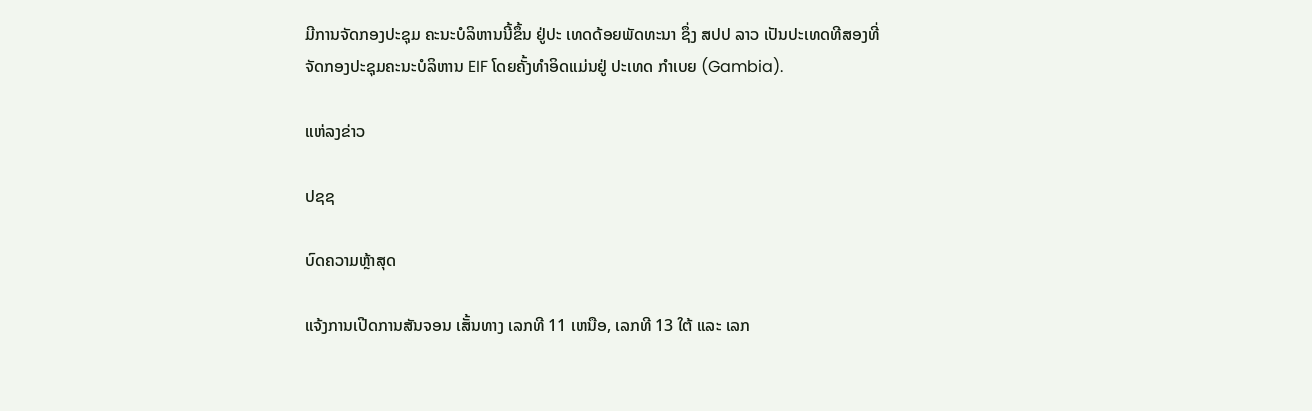ມີການຈັດກອງປະຊຸມ ຄະນະບໍລິຫານນີ້ຂຶ້ນ ຢູ່ປະ ເທດດ້ອຍພັດທະນາ ຊຶ່ງ ສປປ ລາວ ເປັນປະເທດທີສອງທີ່ ຈັດກອງປະຊຸມຄະນະບໍລິຫານ EIF ໂດຍຄັ້ງທຳອິດແມ່ນຢູ່ ປະເທດ ກຳເບຍ (Gambia).

ແຫ່ລງຂ່າວ

ປຊຊ

ບົດຄວາມຫຼ້າສຸດ

ແຈ້ງການເປີດການສັນຈອນ ເສັ້ນທາງ ເລກທີ 11 ເຫນືອ, ເລກທີ 13 ໃຕ້ ແລະ ເລກ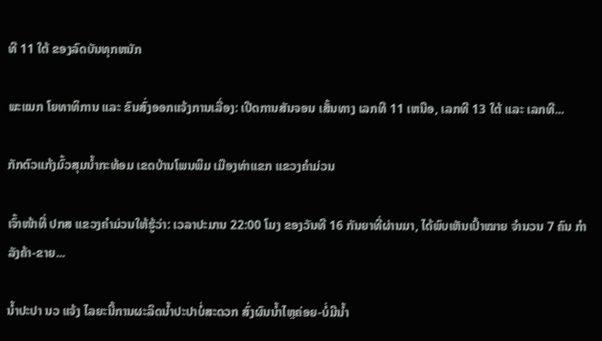ທີ 11 ໃຕ້ ຂອງລົດບັນທຸກຫນັກ

ພະແນກ ໂຍທາທິການ ແລະ ຂົນສົ່ງອອກແຈ້ງການເລື່ອງ: ເປີດການສັນຈອນ ເສັ້ນທາງ ເລກທີ 11 ເຫນືອ, ເລກທີ 13 ໃຕ້ ແລະ ເລກທີ...

ກັກຕົວແກ້ງມົ້ວສຸມນໍ້າກະທ້ອມ ເຂດບ້ານໂພນພິມ ເມືອງທ່າແຂກ ແຂວງຄຳມ່ວນ

ເຈົ້າໜ້າທີ່ ປກສ ແຂວງຄຳມ່ວນໃຫ້ຮູ້ວ່າ: ເວລາປະມານ 22:00 ໂມງ ຂອງວັນທີ 16 ກັນຍາທີ່ຜ່ານມາ, ໄດ້ພົບເຫັນເປົ້າໝາຍ ຈຳນວນ 7 ຄົນ ກຳລັງຄ້າ-ຂາຍ...

ນໍ້າປະປາ ນວ ແຈ້ງ ໄລຍະນີ້ການຜະລິດນ້ຳປະປາບໍ່ສະດວກ ສົ່ງຜົນນໍ້າໄຫຼຄ່ອຍ-ບໍ່ມີນໍ້າ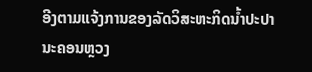ອີງຕາມແຈ້ງການຂອງລັດວິສະຫະກິດນໍ້າປະປານະຄອນຫຼວງ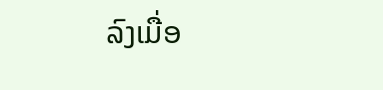ລົງເມື່ອ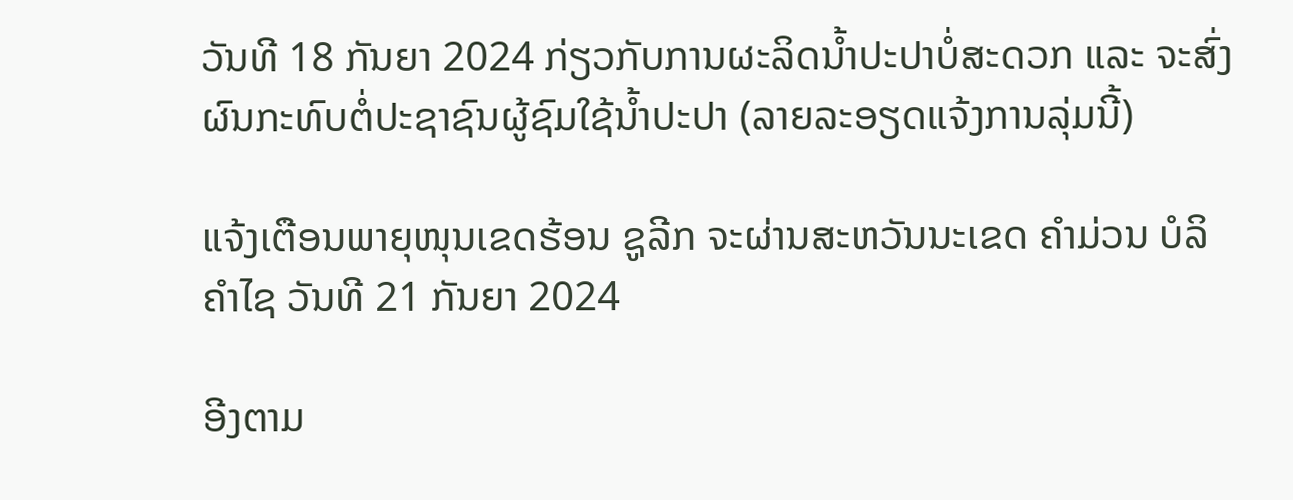ວັນທີ 18 ກັນຍາ 2024 ກ່ຽວກັບການຜະລິດນໍ້າປະປາບໍ່ສະດວກ ແລະ ຈະສົ່ງຜົນກະທົບຕໍ່ປະຊາຊົນຜູ້ຊົມໃຊ້ນໍ້າປະປາ (ລາຍລະອຽດແຈ້ງການລຸ່ມນີ້)

ແຈ້ງເຕືອນພາຍຸໜຸນເຂດຮ້ອນ ຊູລີກ ຈະຜ່ານສະຫວັນນະເຂດ ຄຳມ່ວນ ບໍລິຄຳໄຊ ວັນທີ 21 ກັນຍາ 2024

ອີງຕາມ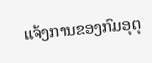ແຈ້ງການຂອງກົມອຸຕຸ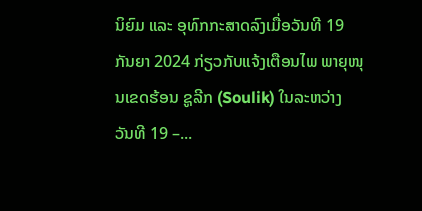ນິຍົມ ແລະ ອຸທົກກະສາດລົງເມື່ອວັນທີ 19 ກັນຍາ 2024 ກ່ຽວກັບແຈ້ງເຕືອນໄພ ພາຍຸໜຸນເຂດຮ້ອນ ຊູລີກ (Soulik) ໃນລະຫວ່າງ ວັນທີ 19 –...